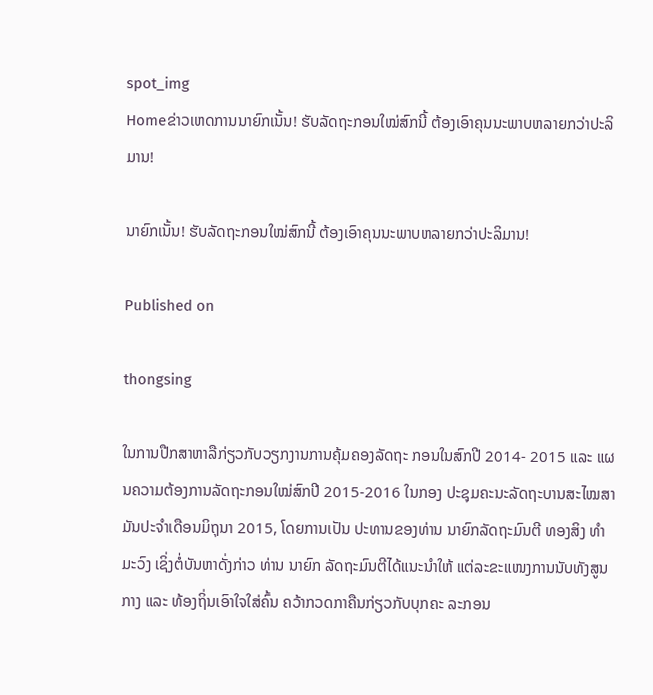spot_img
Homeຂ່າວເຫດການນາຍົກເນັ້ນ! ຮັບລັດຖະກອນໃໝ່ສົກນີ້ ຕ້ອງເອົາຄຸນນະພາບຫລາຍກວ່າປະລິມານ!

ນາຍົກເນັ້ນ! ຮັບລັດຖະກອນໃໝ່ສົກນີ້ ຕ້ອງເອົາຄຸນນະພາບຫລາຍກວ່າປະລິມານ!

Published on

thongsing

ໃນການປືກສາຫາລືກ່ຽວກັບວຽກງານການຄຸ້ມຄອງລັດຖະ ກອນໃນສົກປີ 2014- 2015 ແລະ ແຜນຄວາມຕ້ອງການລັດຖະກອນໃໝ່ສົກປີ 2015-2016 ໃນກອງ ປະຊຸມຄະນະລັດຖະບານສະໄໝສາມັນປະຈໍາເດືອນມິຖຸນາ 2015, ໂດຍການເປັນ ປະທານຂອງທ່ານ ນາຍົກລັດຖະມົນຕີ ທອງສິງ ທໍາ ມະວົງ ເຊິ່ງຕໍ່ບັນຫາດັ່ງກ່າວ ທ່ານ ນາຍົກ ລັດຖະມົນຕີໄດ້ແນະນໍາໃຫ້ ແຕ່ລະຂະແໜງການນັບທັງສູນ ກາງ ແລະ ທ້ອງຖິ່ນເອົາໃຈໃສ່ຄົ້ນ ຄວ້າກວດກາຄືນກ່ຽວກັບບຸກຄະ ລະກອນ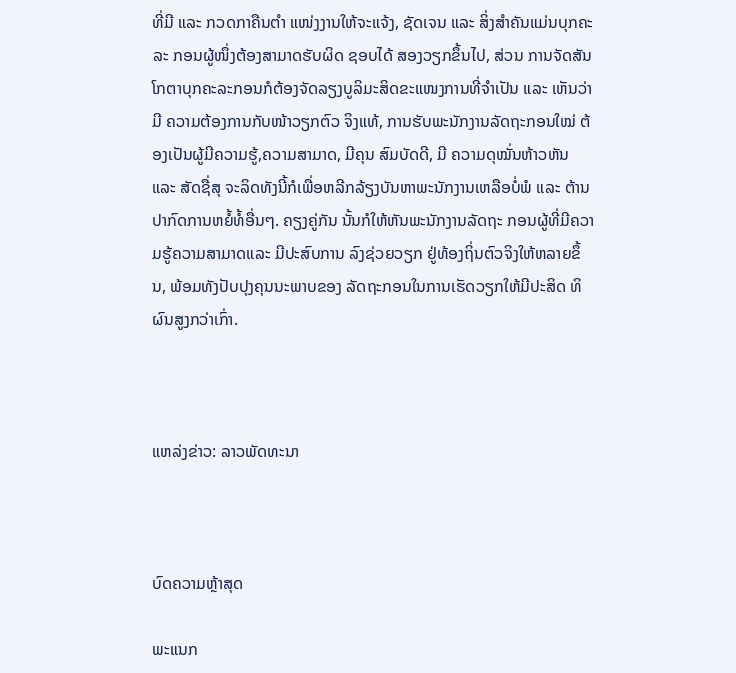ທີ່ມີ ແລະ ກວດກາຄືນຕໍາ ແໜ່ງງານໃຫ້ຈະແຈ້ງ, ຊັດເຈນ ແລະ ສິ່ງສໍາຄັນແມ່ນບຸກຄະລະ ກອນຜູ້ໜຶ່ງຕ້ອງສາມາດຮັບຜິດ ຊອບໄດ້ ສອງວຽກຂຶ້ນໄປ, ສ່ວນ ການຈັດສັນໂກຕາບຸກຄະລະກອນກໍຕ້ອງຈັດລຽງບູລິມະສິດຂະແໜງການທີ່ຈໍາເປັນ ແລະ ເຫັນວ່າມີ ຄວາມຕ້ອງການກັບໜ້າວຽກຕົວ ຈິງແທ້, ການຮັບພະນັກງານລັດຖະກອນໃໝ່ ຕ້ອງເປັນຜູ້ມີຄວາມຮູ້,ຄວາມສາມາດ, ມີຄຸນ ສົມບັດດີ, ມີ ຄວາມດຸໝັ່ນຫ້າວຫັນ ແລະ ສັດຊື່ສຸ ຈະລິດທັງນີ້ກໍເພື່ອຫລີກລ້ຽງບັນຫາພະນັກງານເຫລືອບໍ່ພໍ ແລະ ຕ້ານ ປາກົດການຫຍໍ້ທໍ້ອື່ນໆ. ຄຽງຄູ່ກັນ ນັ້ນກໍໃຫ້ຫັນພະນັກງານລັດຖະ ກອນຜູ້ທີ່ມີຄວາມຮູ້ຄວາມສາມາດແລະ ມີປະສົບການ ລົງຊ່ວຍວຽກ ຢູ່ທ້ອງຖິ່ນຕົວຈິງໃຫ້ຫລາຍຂຶ້ນ, ພ້ອມທັງປັບປຸງຄຸນນະພາບຂອງ ລັດຖະກອນໃນການເຮັດວຽກໃຫ້ມີປະສິດ ທິຜົນສູງກວ່າເກົ່າ.



ແຫລ່ງຂ່າວ: ລາວພັດທະນາ



ບົດຄວາມຫຼ້າສຸດ

ພະແນກ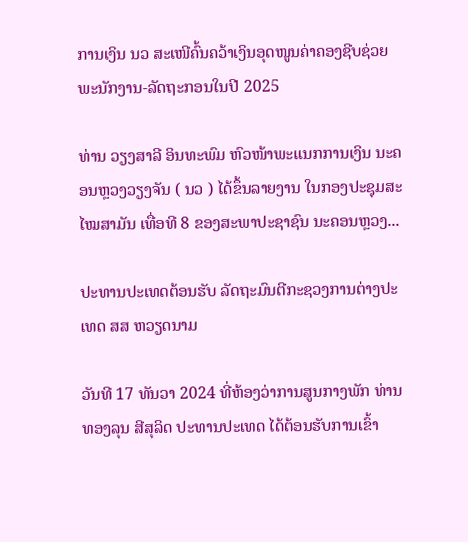ການເງິນ ນວ ສະເໜີຄົ້ນຄວ້າເງິນອຸດໜູນຄ່າຄອງຊີບຊ່ວຍ ພະນັກງານ-ລັດຖະກອນໃນປີ 2025

ທ່ານ ວຽງສາລີ ອິນທະພົມ ຫົວໜ້າພະແນກການເງິນ ນະຄອນຫຼວງວຽງຈັນ ( ນວ ) ໄດ້ຂຶ້ນລາຍງານ ໃນກອງປະຊຸມສະໄໝສາມັນ ເທື່ອທີ 8 ຂອງສະພາປະຊາຊົນ ນະຄອນຫຼວງ...

ປະທານປະເທດຕ້ອນຮັບ ລັດຖະມົນຕີກະຊວງການຕ່າງປະເທດ ສສ ຫວຽດນາມ

ວັນທີ 17 ທັນວາ 2024 ທີ່ຫ້ອງວ່າການສູນກາງພັກ ທ່ານ ທອງລຸນ ສີສຸລິດ ປະທານປະເທດ ໄດ້ຕ້ອນຮັບການເຂົ້າ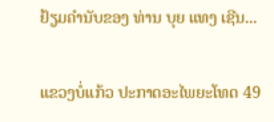ຢ້ຽມຄຳນັບຂອງ ທ່ານ ບຸຍ ແທງ ເຊີນ...

ແຂວງບໍ່ແກ້ວ ປະກາດອະໄພຍະໂທດ 49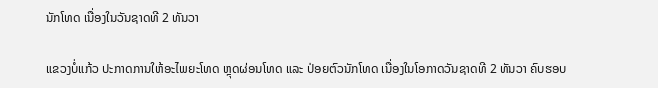ນັກໂທດ ເນື່ອງໃນວັນຊາດທີ 2 ທັນວາ

ແຂວງບໍ່ແກ້ວ ປະກາດການໃຫ້ອະໄພຍະໂທດ ຫຼຸດຜ່ອນໂທດ ແລະ ປ່ອຍຕົວນັກໂທດ ເນື່ອງໃນໂອກາດວັນຊາດທີ 2 ທັນວາ ຄົບຮອບ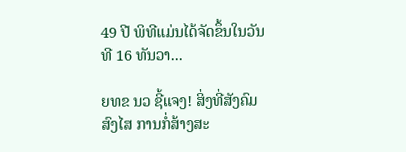49 ປີ ພິທີແມ່ນໄດ້ຈັດຂຶ້ນໃນວັນທີ 16 ທັນວາ...

ຍທຂ ນວ ຊີ້ແຈງ! ສິ່ງທີ່ສັງຄົມສົງໄສ ການກໍ່ສ້າງສະ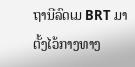ຖານີລົດເມ BRT ມາຕັ້ງໄວ້ກາງທາງ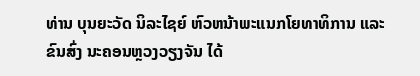ທ່ານ ບຸນຍະວັດ ນິລະໄຊຍ໌ ຫົວຫນ້າພະແນກໂຍທາທິການ ແລະ ຂົນສົ່ງ ນະຄອນຫຼວງວຽງຈັນ ໄດ້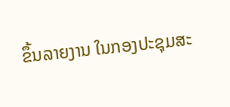ຂຶ້ນລາຍງານ ໃນກອງປະຊຸມສະ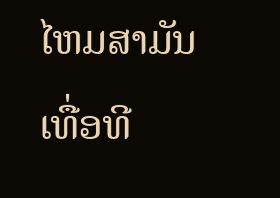ໄຫມສາມັນ ເທື່ອທີ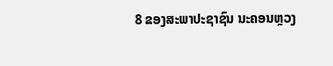8 ຂອງສະພາປະຊາຊົນ ນະຄອນຫຼວງ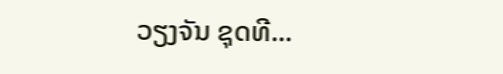ວຽງຈັນ ຊຸດທີ...